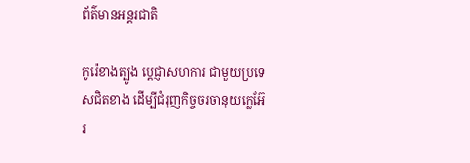ព័ត៌មានអន្តរជាតិ

កូរ៉េខាងត្បូង ប្ដេជ្ញាសហការ ជាមួយប្រទេសជិតខាង ដើម្បីជំរុញកិច្ចចរចានុយក្លេអ៊ែរ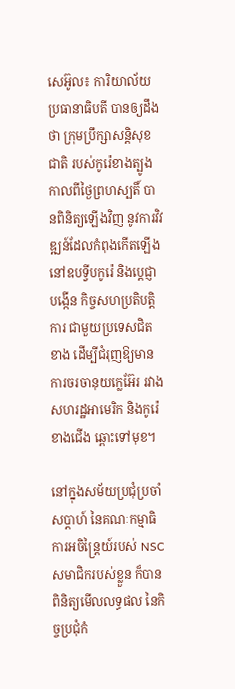សេអ៊ូល៖ ការិយាល័យប្រធានាធិបតី បានឲ្យដឹងថា ក្រុមប្រឹក្សាសន្តិសុខជាតិ របស់កូរ៉េខាងត្បូង កាលពីថ្ងៃព្រហស្បតិ៍ បានពិនិត្យឡើងវិញ នូវការវិវឌ្ឍន៍ដែលកំពុងកើតឡើង នៅឧបទ្វីបកូរ៉េ និងប្តេជ្ញាបង្កើន កិច្ចសហប្រតិបត្តិការ ជាមួយប្រទេសជិតខាង ដើម្បីជំរុញឱ្យមានការចរចានុយក្លេអ៊ែរ រវាងសហរដ្ឋអាមេរិក និងកូរ៉េខាងជើង ឆ្ពោះទៅមុខ។

នៅក្នុងសម័យប្រជុំប្រចាំសប្តាហ៍ នៃគណៈកម្មាធិការអចិន្ត្រៃយ៍របស់ NSC សមាជិករបស់ខ្លួន ក៏បានពិនិត្យមើលលទ្ធផល នៃកិច្ចប្រជុំកំ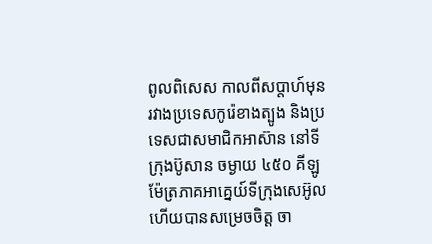ពូលពិសេស កាលពីសប្តាហ៍មុន រវាងប្រទេសកូរ៉េខាងត្បូង និងប្រទេសជាសមាជិកអាស៊ាន នៅទីក្រុងប៊ូសាន ចម្ងាយ ៤៥០ គីឡូម៉ែត្រភាគអាគ្នេយ៍ទីក្រុងសេអ៊ូល ហើយបានសម្រេចចិត្ត ចា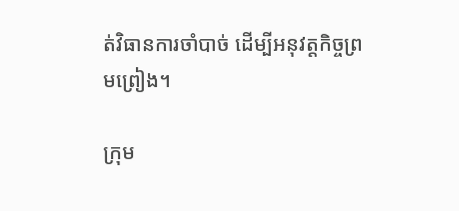ត់វិធានការចាំបាច់ ដើម្បីអនុវត្តកិច្ចព្រមព្រៀង។

ក្រុម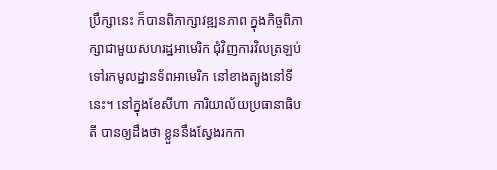ប្រឹក្សានេះ ក៏បានពិភាក្សាវឌ្ឍនភាព ក្នុងកិច្ចពិភាក្សាជាមួយសហរដ្ឋអាមេរិក ជុំវិញការវិលត្រឡប់ ទៅរកមូលដ្ឋានទ័ពអាមេរិក នៅខាងត្បូងនៅទីនេះ។ នៅក្នុងខែសីហា ការិយាល័យប្រធានាធិបតី បានឲ្យដឹងថា ខ្លួននឹងស្វែងរកកា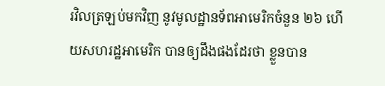រវិលត្រឡប់មកវិញ នូវមូលដ្ឋានទ័ពអាមេរិកចំនួន ២៦ ហើយសហរដ្ឋអាមេរិក បានឲ្យដឹងផងដែរថា ខ្លួនបាន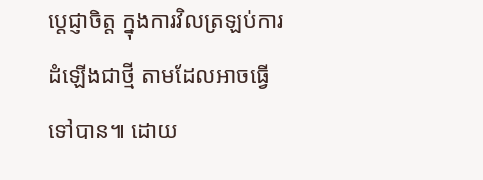ប្តេជ្ញាចិត្ត ក្នុងការវិលត្រឡប់ការដំឡើងជាថ្មី តាមដែលអាចធ្វើទៅបាន៕ ដោយ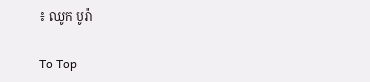៖ ឈូក បូរ៉ា

To Top